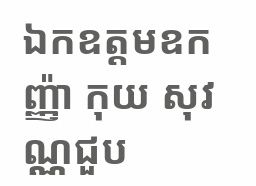ឯកឧត្តមឧកញ្ញ៉ា កុយ សុវណ្ណជួប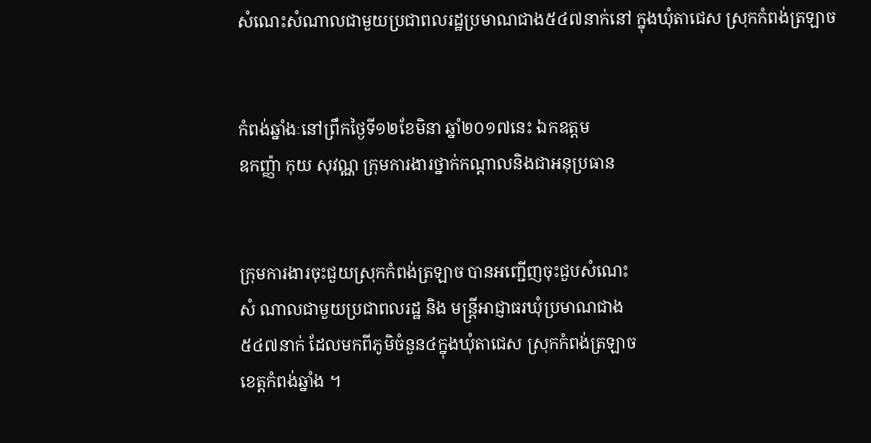សំណេះសំណាលជាមួយប្រជាពលរដ្ឋប្រមាណជាង៥៤៧នាក់នៅ ក្នុងឃុំតាជេស ស្រុកកំពង់ត្រឡាច


កំពង់ឆ្នាំងៈនៅព្រឹកថ្ងៃទី១២ខែមិនា ឆ្នាំ២០១៧នេះ ឯកឧត្តម
ឧកញ្ញ៉ា កុយ សុវណ្ណ ក្រុមការងារថ្នាក់កណ្តាលនិងជាអនុប្រធាន


ក្រុមការងារចុះជួយស្រុកកំពង់ត្រឡាច បានអញ្ជើញចុះជួបសំណេះ
សំ ណាលជាមួយប្រជាពលរដ្ឋ និង មន្រ្តីអាជ្ញាធរឃុំប្រមាណជាង
៥៤៧នាក់ ដែលមកពីភូមិចំនួន៤ក្នុងឃុំតាជេស ស្រុកកំពង់ត្រឡាច
ខេត្តកំពង់ឆ្នាំង ។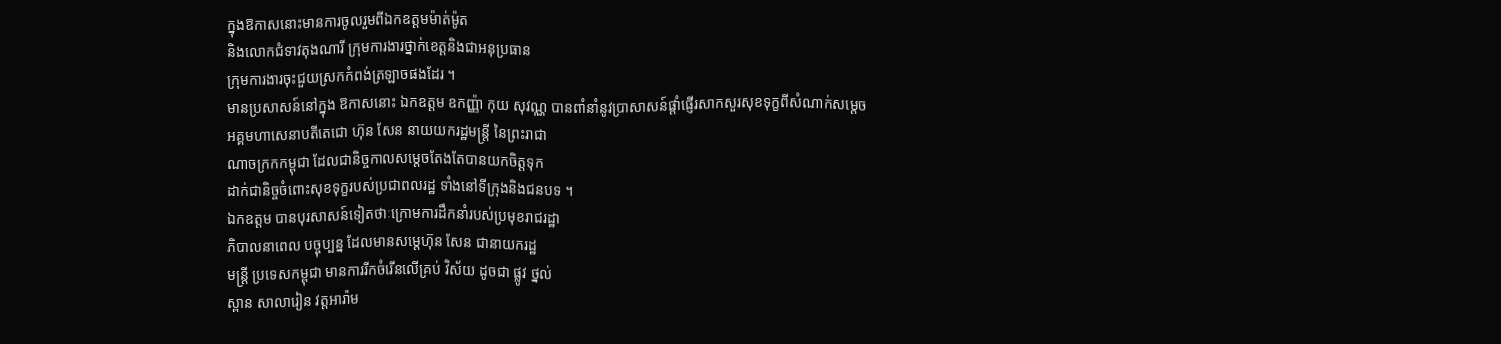ក្នុងឱកាសនោះមានការចូលរួមពីឯកឧត្តមម៉ាត់ម៉ូត
និងលោកជំទាវតុងណារី ក្រុមការងារថ្នាក់ខេត្តនិងជាអនុប្រធាន
ក្រុមការងារចុះជួយស្រកកំពង់ត្រឡាចផងដែរ ។
មានប្រសាសន៍នៅក្នុង ឱកាសនោះ ឯកឧត្តម ឧកញ្ញ៉ា កុយ សុវណ្ណ បានពាំនាំនូវប្រាសាសន៍ផ្តាំផ្ញើរសាកសួរសុខទុក្ខពីសំណាក់សម្តេច
អគ្គមហាសេនាបតីតេជោ ហ៊ុន សែន នាយយករដ្ឋមន្រ្តី នៃព្រះរាជា
ណាចក្រកកម្ពុជា ដែលជានិច្ចកាលសម្តេចតែងតែបានយកចិត្តទុក
ដាក់ជានិច្ចចំពោះសុខទុក្ខរបស់ប្រជាពលរដ្ឋ ទាំងនៅទីក្រុងនិងជនបទ ។
ឯកឧត្តម បានបុរសាសន៍ទៀតថាៈក្រោមការដឹកនាំរបស់ប្រមុខរាជរដ្ឋា
ភិបាលនាពេល បច្ចុប្បន្ន ដែលមានសម្តេហ៊ុន សែន ជានាយករដ្ឋ
មន្រ្តី ប្រទេសកម្ពុជា មានការរីកចំរើនលើគ្រប់ វិស័យ ដូចជា ផ្លូវ ថ្នល់
ស្ពាន សាលារៀន វត្តអារ៉ាម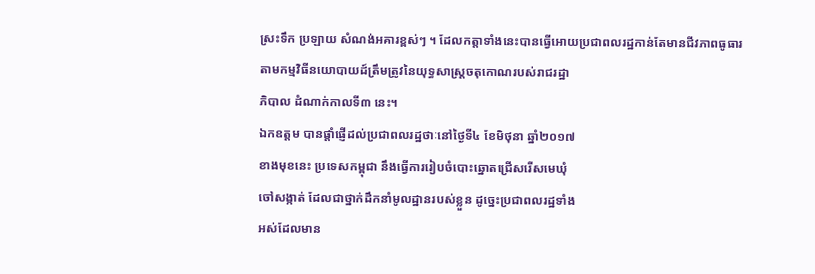ស្រះទឹក ប្រឡាយ សំណង់អគារខ្ពស់ៗ ។ ដែលកត្តាទាំងនេះបានធ្វើអោយប្រជាពលរដ្ឋកាន់តែមានជីវភាពធូធារ
តាមកម្មវិធីនយោបាយដ៍ត្រឹមត្រូវនៃយុទ្ធសាស្រ្តចតុកោណរបស់រាជរដ្ឋា
ភិបាល ដំណាក់កាលទី៣ នេះ។
ឯកឧត្តម បានផ្តាំផ្ញេីដល់ប្រជាពលរដ្ឋថាៈនៅថ្ងៃទី៤ ខែមិថុនា ឆ្នាំ២០១៧
ខាងមុខនេះ ប្រទេសកម្ពុជា នឹងធ្វើការរៀបចំបោះឆ្នោតជ្រើសរើសមេឃុំ
ចៅសង្កាត់ ដែលជាថ្នាក់ដឹកនាំមូលដ្ឋានរបស់ខ្លួន ដូច្នេះប្រជាពលរដ្ឋទាំង
អស់ដែលមាន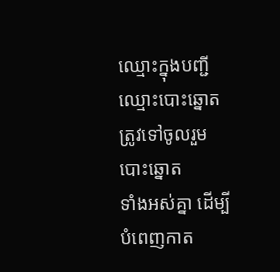ឈ្មោះក្នុងបញ្ជីឈ្មោះបោះឆ្នោត ត្រូវទៅចូលរួមបោះឆ្នោត
ទាំងអស់គ្នា ដើម្បីបំពេញកាត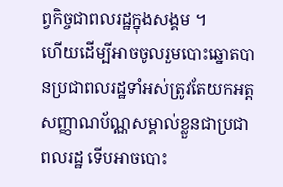ព្វកិច្ចជាពលរដ្ឋក្នុងសង្គម ។
ហើយដើម្បីអាចចូលរួមបោះឆ្នោតបានប្រជាពលរដ្ឋទាំអស់ត្រូវតែយកអត្ត
សញ្ញាណប័ណ្ណសម្គាល់ខ្លួនជាប្រជាពលរដ្ឋ ទើបអាចបោះ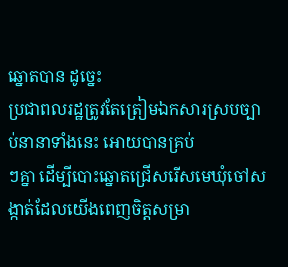ឆ្នោតបាន ដូច្នេះ
ប្រជាពលរដ្ឋត្រូវតែត្រៀមឯកសារស្របច្បាប់នានាទាំងនេះ អោយបានគ្រប់
ៗគ្នា ដើម្បីបោះឆ្នោតជ្រើសរើសមេឃុំចៅសង្កាត់ដែលយើងពេញចិត្តសម្រា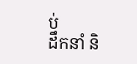ប់
ដឹកនាំ និ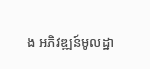ង អភិវឌ្ឍន៍មូលដ្ឋា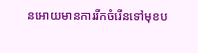នអោយមានការរីកចំរើនទៅមុខប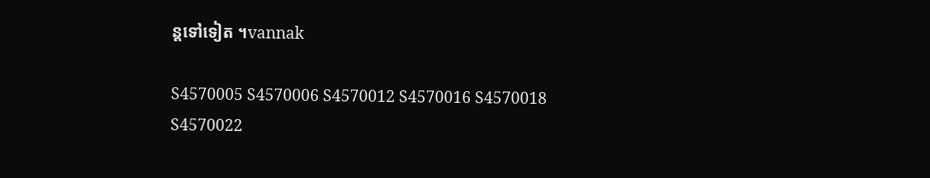ន្តទៅទៀត ។vannak

S4570005 S4570006 S4570012 S4570016 S4570018 S4570022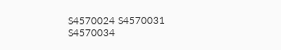S4570024 S4570031 S4570034